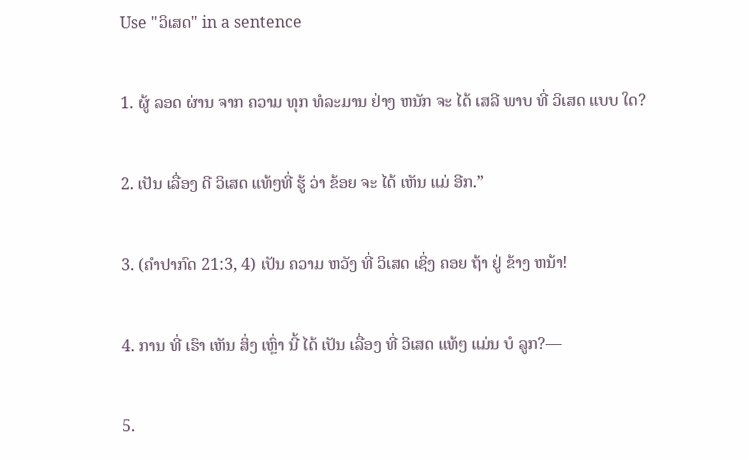Use "ວິເສດ" in a sentence

1. ຜູ້ ລອດ ຜ່ານ ຈາກ ຄວາມ ທຸກ ທໍລະມານ ຢ່າງ ຫນັກ ຈະ ໄດ້ ເສລີ ພາບ ທີ່ ວິເສດ ແບບ ໃດ?

2. ເປັນ ເລື່ອງ ດີ ວິເສດ ແທ້ໆທີ່ ຮູ້ ວ່າ ຂ້ອຍ ຈະ ໄດ້ ເຫັນ ແມ່ ອີກ.”

3. (ຄໍາປາກົດ 21:3, 4) ເປັນ ຄວາມ ຫວັງ ທີ່ ວິເສດ ເຊິ່ງ ຄອຍ ຖ້າ ຢູ່ ຂ້າງ ຫນ້າ!

4. ການ ທີ່ ເຮົາ ເຫັນ ສິ່ງ ເຫຼົ່າ ນີ້ ໄດ້ ເປັນ ເລື່ອງ ທີ່ ວິເສດ ແທ້ໆ ແມ່ນ ບໍ ລູກ?—

5.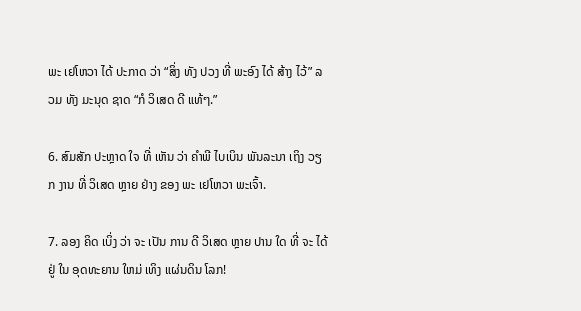ພະ ເຢໂຫວາ ໄດ້ ປະກາດ ວ່າ “ສິ່ງ ທັງ ປວງ ທີ່ ພະອົງ ໄດ້ ສ້າງ ໄວ້” ລວມ ທັງ ມະນຸດ ຊາດ “ກໍ ວິເສດ ດີ ແທ້ໆ.”

6. ສົມສັກ ປະຫຼາດ ໃຈ ທີ່ ເຫັນ ວ່າ ຄໍາພີ ໄບເບິນ ພັນລະນາ ເຖິງ ວຽກ ງານ ທີ່ ວິເສດ ຫຼາຍ ຢ່າງ ຂອງ ພະ ເຢໂຫວາ ພະເຈົ້າ.

7. ລອງ ຄິດ ເບິ່ງ ວ່າ ຈະ ເປັນ ການ ດີ ວິເສດ ຫຼາຍ ປານ ໃດ ທີ່ ຈະ ໄດ້ ຢູ່ ໃນ ອຸດທະຍານ ໃຫມ່ ເທິງ ແຜ່ນດິນ ໂລກ!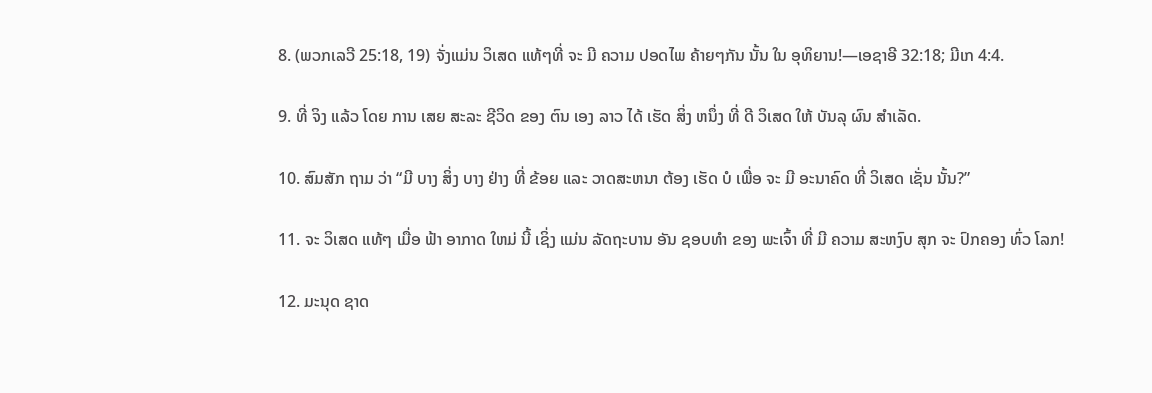8. (ພວກເລວີ 25:18, 19) ຈັ່ງແມ່ນ ວິເສດ ແທ້ໆທີ່ ຈະ ມີ ຄວາມ ປອດໄພ ຄ້າຍໆກັນ ນັ້ນ ໃນ ອຸທິຍານ!—ເອຊາອີ 32:18; ມີເກ 4:4.

9. ທີ່ ຈິງ ແລ້ວ ໂດຍ ການ ເສຍ ສະລະ ຊີວິດ ຂອງ ຕົນ ເອງ ລາວ ໄດ້ ເຮັດ ສິ່ງ ຫນຶ່ງ ທີ່ ດີ ວິເສດ ໃຫ້ ບັນລຸ ຜົນ ສໍາເລັດ.

10. ສົມສັກ ຖາມ ວ່າ “ມີ ບາງ ສິ່ງ ບາງ ຢ່າງ ທີ່ ຂ້ອຍ ແລະ ວາດສະຫນາ ຕ້ອງ ເຮັດ ບໍ ເພື່ອ ຈະ ມີ ອະນາຄົດ ທີ່ ວິເສດ ເຊັ່ນ ນັ້ນ?”

11. ຈະ ວິເສດ ແທ້ໆ ເມື່ອ ຟ້າ ອາກາດ ໃຫມ່ ນີ້ ເຊິ່ງ ແມ່ນ ລັດຖະບານ ອັນ ຊອບທໍາ ຂອງ ພະເຈົ້າ ທີ່ ມີ ຄວາມ ສະຫງົບ ສຸກ ຈະ ປົກຄອງ ທົ່ວ ໂລກ!

12. ມະນຸດ ຊາດ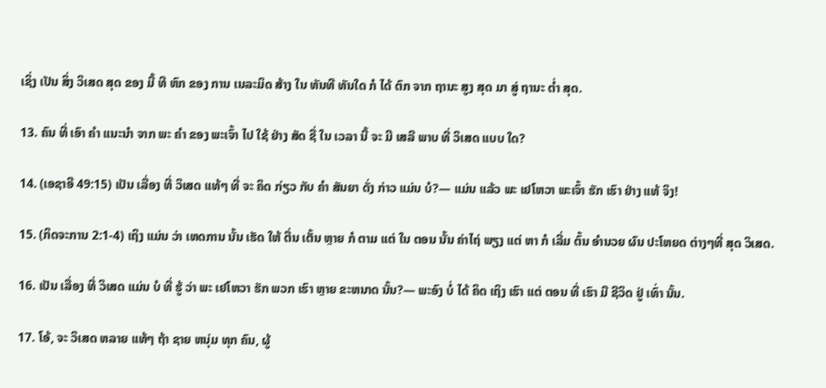ເຊິ່ງ ເປັນ ສິ່ງ ວິເສດ ສຸດ ຂອງ ມື້ ທີ ຫົກ ຂອງ ການ ເນລະມິດ ສ້າງ ໃນ ທັນທີ ທັນໃດ ກໍ ໄດ້ ຕົກ ຈາກ ຖານະ ສູງ ສຸດ ມາ ສູ່ ຖານະ ຕໍ່າ ສຸດ.

13. ຄົນ ທີ່ ເອົາ ຄໍາ ແນະນໍາ ຈາກ ພະ ຄໍາ ຂອງ ພະເຈົ້າ ໄປ ໃຊ້ ຢ່າງ ສັດ ຊື່ ໃນ ເວລາ ນີ້ ຈະ ມີ ເສລີ ພາບ ທີ່ ວິເສດ ແບບ ໃດ?

14. (ເອຊາອີ 49:15) ເປັນ ເລື່ອງ ທີ່ ວິເສດ ແທ້ໆ ທີ່ ຈະ ຄິດ ກ່ຽວ ກັບ ຄໍາ ສັນຍາ ດັ່ງ ກ່າວ ແມ່ນ ບໍ?— ແມ່ນ ແລ້ວ ພະ ເຢໂຫວາ ພະເຈົ້າ ຮັກ ເຮົາ ຢ່າງ ແທ້ ຈິງ!

15. (ກິດຈະການ 2:1-4) ເຖິງ ແມ່ນ ວ່າ ເຫດການ ນັ້ນ ເຮັດ ໃຫ້ ຕື່ນ ເຕັ້ນ ຫຼາຍ ກໍ ຕາມ ແຕ່ ໃນ ຕອນ ນັ້ນ ຄ່າໄຖ່ ພຽງ ແຕ່ ຫາ ກໍ ເລີ່ມ ຕົ້ນ ອໍານວຍ ຜົນ ປະໂຫຍດ ຕ່າງໆທີ່ ສຸດ ວິເສດ.

16. ເປັນ ເລື່ອງ ທີ່ ວິເສດ ແມ່ນ ບໍ ທີ່ ຮູ້ ວ່າ ພະ ເຢໂຫວາ ຮັກ ພວກ ເຮົາ ຫຼາຍ ຂະຫນາດ ນັ້ນ?— ພະອົງ ບໍ່ ໄດ້ ຄິດ ເຖິງ ເຮົາ ແຕ່ ຕອນ ທີ່ ເຮົາ ມີ ຊີວິດ ຢູ່ ເທົ່າ ນັ້ນ.

17. ໂອ້, ຈະ ວິເສດ ຫລາຍ ແທ້ໆ ຖ້າ ຊາຍ ຫນຸ່ມ ທຸກ ຄົນ, ຜູ້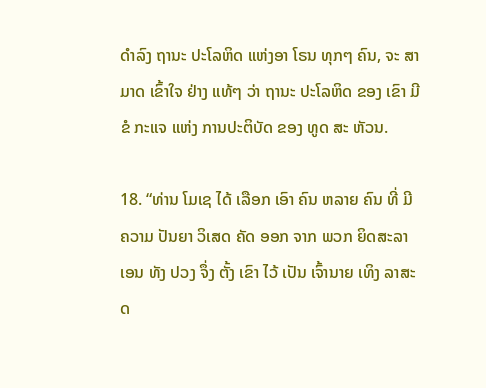ດໍາລົງ ຖານະ ປະໂລຫິດ ແຫ່ງອາ ໂຣນ ທຸກໆ ຄົນ, ຈະ ສາມາດ ເຂົ້າໃຈ ຢ່າງ ແທ້ໆ ວ່າ ຖານະ ປະໂລຫິດ ຂອງ ເຂົາ ມີ ຂໍ ກະແຈ ແຫ່ງ ການປະຕິບັດ ຂອງ ທູດ ສະ ຫັວນ.

18. “ທ່ານ ໂມເຊ ໄດ້ ເລືອກ ເອົາ ຄົນ ຫລາຍ ຄົນ ທີ່ ມີ ຄວາມ ປັນຍາ ວິເສດ ຄັດ ອອກ ຈາກ ພວກ ຍິດສະລາເອນ ທັງ ປວງ ຈຶ່ງ ຕັ້ງ ເຂົາ ໄວ້ ເປັນ ເຈົ້ານາຍ ເທິງ ລາສະດ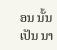ອນ ນັ້ນ ເປັນ ນາ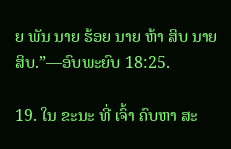ຍ ພັນ ນາຍ ຮ້ອຍ ນາຍ ຫ້າ ສິບ ນາຍ ສິບ.”—ອົບພະຍົບ 18:25.

19. ໃນ ຂະນະ ທີ່ ເຈົ້າ ຄົບຫາ ສະ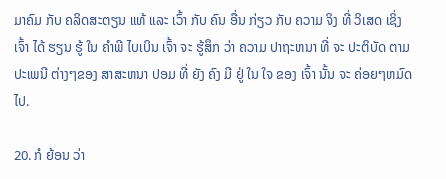ມາຄົມ ກັບ ຄລິດສະຕຽນ ແທ້ ແລະ ເວົ້າ ກັບ ຄົນ ອື່ນ ກ່ຽວ ກັບ ຄວາມ ຈິງ ທີ່ ວິເສດ ເຊິ່ງ ເຈົ້າ ໄດ້ ຮຽນ ຮູ້ ໃນ ຄໍາພີ ໄບເບິນ ເຈົ້າ ຈະ ຮູ້ສຶກ ວ່າ ຄວາມ ປາຖະຫນາ ທີ່ ຈະ ປະຕິບັດ ຕາມ ປະເພນີ ຕ່າງໆຂອງ ສາສະຫນາ ປອມ ທີ່ ຍັງ ຄົງ ມີ ຢູ່ ໃນ ໃຈ ຂອງ ເຈົ້າ ນັ້ນ ຈະ ຄ່ອຍໆຫມົດ ໄປ.

20. ກໍ ຍ້ອນ ວ່າ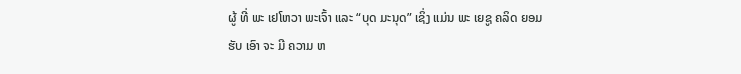ຜູ້ ທີ່ ພະ ເຢໂຫວາ ພະເຈົ້າ ແລະ “ບຸດ ມະນຸດ” ເຊິ່ງ ແມ່ນ ພະ ເຍຊູ ຄລິດ ຍອມ ຮັບ ເອົາ ຈະ ມີ ຄວາມ ຫ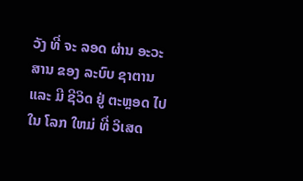ວັງ ທີ່ ຈະ ລອດ ຜ່ານ ອະວະສານ ຂອງ ລະບົບ ຊາຕານ ແລະ ມີ ຊີວິດ ຢູ່ ຕະຫຼອດ ໄປ ໃນ ໂລກ ໃຫມ່ ທີ່ ວິເສດ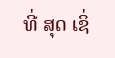ທີ່ ສຸດ ເຊິ່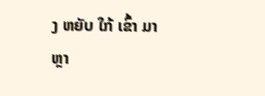ງ ຫຍັບ ໃກ້ ເຂົ້າ ມາ ຫຼາ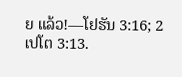ຍ ແລ້ວ!—ໂຢຮັນ 3:16; 2 ເປໂຕ 3:13.